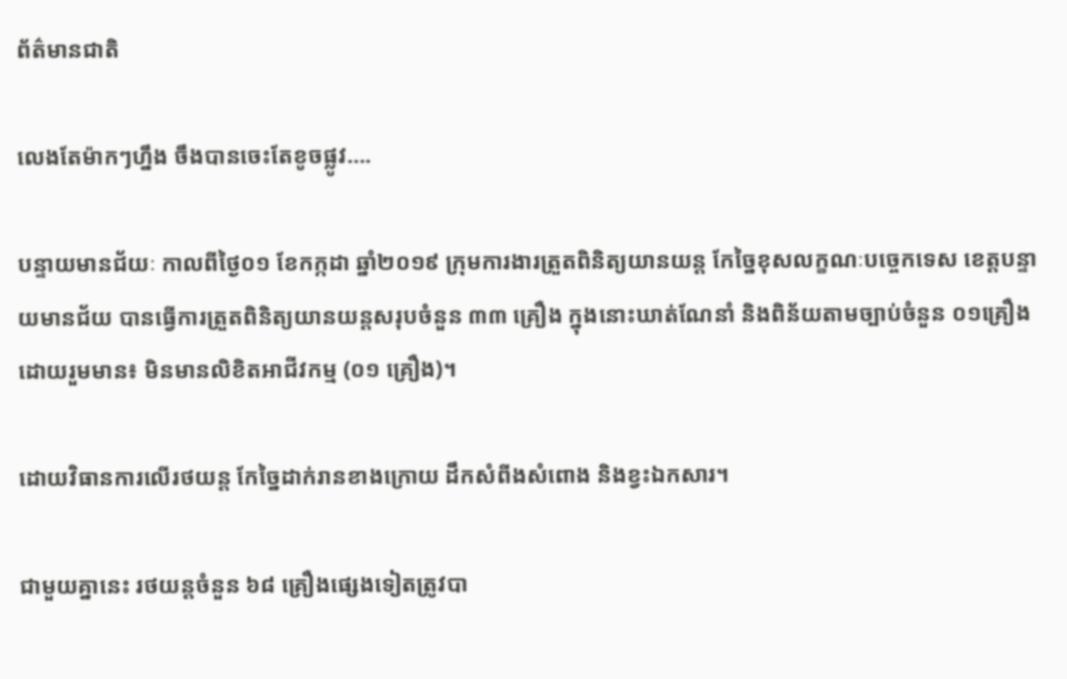ព័ត៌មានជាតិ

លេងតែម៉ាកៗហ្នឹង ចឹងបានចេះតែខូចផ្លូវ….

បន្ទាយមានជ័យៈ កាលពីថ្ងៃ០១ ខែកក្កដា ឆ្នាំ២០១៩ ក្រុមការងារត្រួតពិនិត្យយានយន្ត កែច្នៃខុសលក្ខណៈបច្ចេកទេស ខេត្តបន្ទាយមានជ័យ បានធ្វើការត្រួតពិនិត្យយានយន្តសរុបចំនួន ៣៣ គ្រឿង ក្នុងនោះឃាត់ណែនាំ និងពិន័យតាមច្បាប់ចំនួន ០១គ្រឿងដោយរួមមាន៖ មិនមានលិខិតអាជីវកម្ម (០១ គ្រឿង)។

ដោយវិធានការលើរថយន្ត កែច្នៃដាក់រានខាងក្រោយ ដឹកសំពីងសំពោង និងខ្វះឯកសារ។

ជាមួយគ្នានេះ រថយន្តចំនួន ៦៨ គ្រឿងផ្សេងទៀតត្រូវបា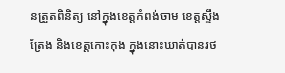នត្រួតពិនិត្យ នៅក្នុងខេត្តកំពង់ចាម ខេត្តស្ទឹងត្រែង និងខេត្តកោះកុង ក្នុងនោះឃាត់បានរថ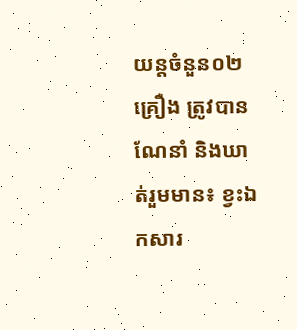យន្តចំនួន០២ គ្រឿង ត្រូវបានណែនាំ និងឃាត់រួមមាន៖ ខ្វះឯកសារ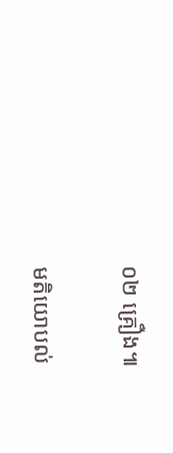០២ គ្រឿង៕

មតិយោបល់